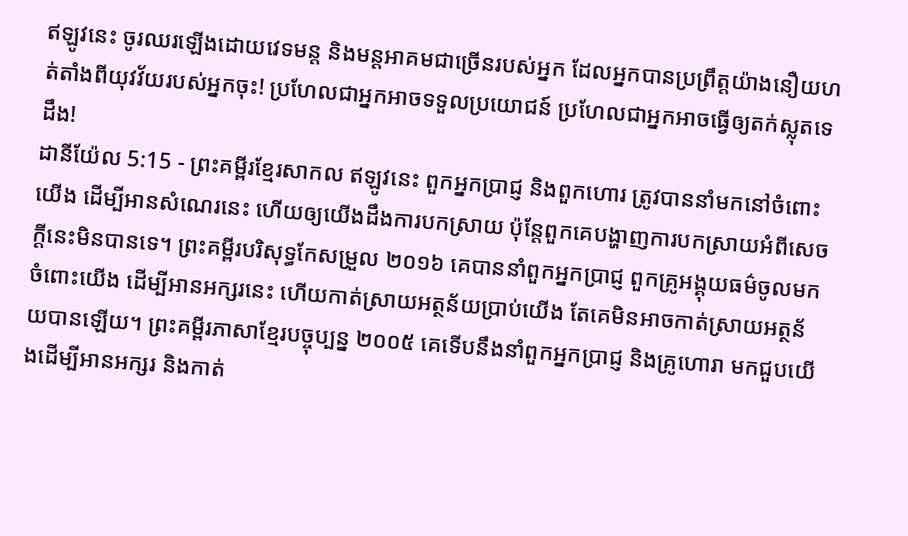ឥឡូវនេះ ចូរឈរឡើងដោយវេទមន្ត និងមន្តអាគមជាច្រើនរបស់អ្នក ដែលអ្នកបានប្រព្រឹត្តយ៉ាងនឿយហត់តាំងពីយុវវ័យរបស់អ្នកចុះ! ប្រហែលជាអ្នកអាចទទួលប្រយោជន៍ ប្រហែលជាអ្នកអាចធ្វើឲ្យតក់ស្លុតទេដឹង!
ដានីយ៉ែល 5:15 - ព្រះគម្ពីរខ្មែរសាកល ឥឡូវនេះ ពួកអ្នកប្រាជ្ញ និងពួកហោរ ត្រូវបាននាំមកនៅចំពោះយើង ដើម្បីអានសំណេរនេះ ហើយឲ្យយើងដឹងការបកស្រាយ ប៉ុន្តែពួកគេបង្ហាញការបកស្រាយអំពីសេចក្ដីនេះមិនបានទេ។ ព្រះគម្ពីរបរិសុទ្ធកែសម្រួល ២០១៦ គេបាននាំពួកអ្នកប្រាជ្ញ ពួកគ្រូអង្គុយធម៌ចូលមកចំពោះយើង ដើម្បីអានអក្សរនេះ ហើយកាត់ស្រាយអត្ថន័យប្រាប់យើង តែគេមិនអាចកាត់ស្រាយអត្ថន័យបានឡើយ។ ព្រះគម្ពីរភាសាខ្មែរបច្ចុប្បន្ន ២០០៥ គេទើបនឹងនាំពួកអ្នកប្រាជ្ញ និងគ្រូហោរា មកជួបយើងដើម្បីអានអក្សរ និងកាត់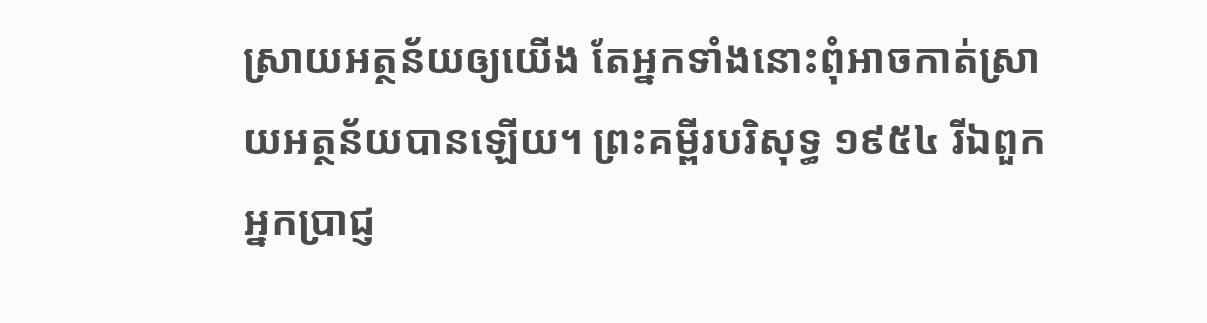ស្រាយអត្ថន័យឲ្យយើង តែអ្នកទាំងនោះពុំអាចកាត់ស្រាយអត្ថន័យបានឡើយ។ ព្រះគម្ពីរបរិសុទ្ធ ១៩៥៤ រីឯពួកអ្នកប្រាជ្ញ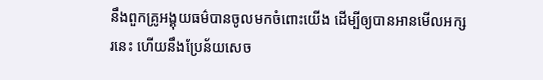នឹងពួកគ្រូអង្គុយធម៌បានចូលមកចំពោះយើង ដើម្បីឲ្យបានអានមើលអក្សរនេះ ហើយនឹងប្រែន័យសេច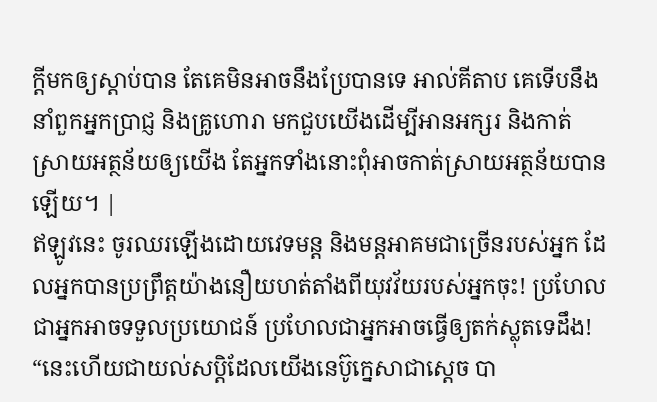ក្ដីមកឲ្យស្តាប់បាន តែគេមិនអាចនឹងប្រែបានទេ អាល់គីតាប គេទើបនឹងនាំពួកអ្នកប្រាជ្ញ និងគ្រូហោរា មកជួបយើងដើម្បីអានអក្សរ និងកាត់ស្រាយអត្ថន័យឲ្យយើង តែអ្នកទាំងនោះពុំអាចកាត់ស្រាយអត្ថន័យបានឡើយ។ |
ឥឡូវនេះ ចូរឈរឡើងដោយវេទមន្ត និងមន្តអាគមជាច្រើនរបស់អ្នក ដែលអ្នកបានប្រព្រឹត្តយ៉ាងនឿយហត់តាំងពីយុវវ័យរបស់អ្នកចុះ! ប្រហែលជាអ្នកអាចទទួលប្រយោជន៍ ប្រហែលជាអ្នកអាចធ្វើឲ្យតក់ស្លុតទេដឹង!
“នេះហើយជាយល់សប្តិដែលយើងនេប៊ូក្នេសាជាស្ដេច បា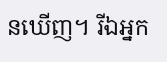នឃើញ។ រីឯអ្នក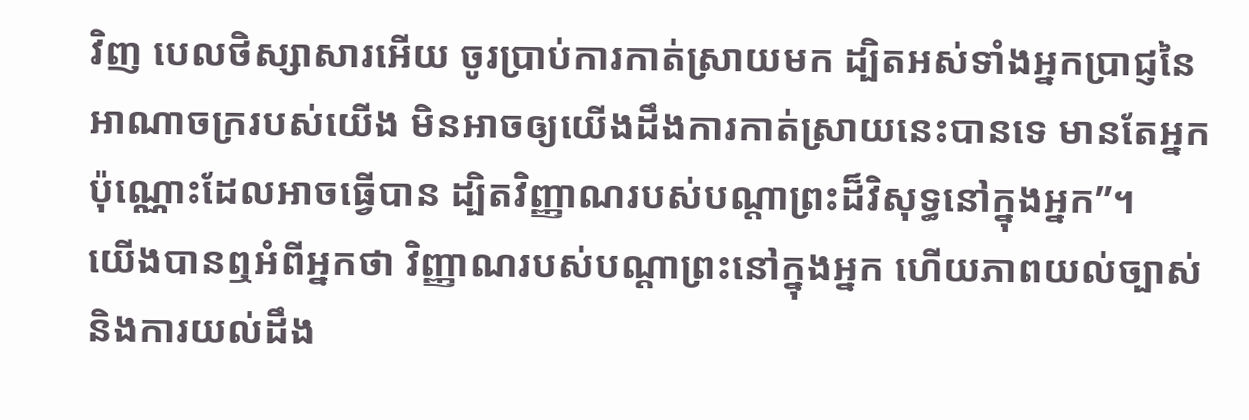វិញ បេលថិស្សាសារអើយ ចូរប្រាប់ការកាត់ស្រាយមក ដ្បិតអស់ទាំងអ្នកប្រាជ្ញនៃអាណាចក្ររបស់យើង មិនអាចឲ្យយើងដឹងការកាត់ស្រាយនេះបានទេ មានតែអ្នកប៉ុណ្ណោះដែលអាចធ្វើបាន ដ្បិតវិញ្ញាណរបស់បណ្ដាព្រះដ៏វិសុទ្ធនៅក្នុងអ្នក”។
យើងបានឮអំពីអ្នកថា វិញ្ញាណរបស់បណ្ដាព្រះនៅក្នុងអ្នក ហើយភាពយល់ច្បាស់ និងការយល់ដឹង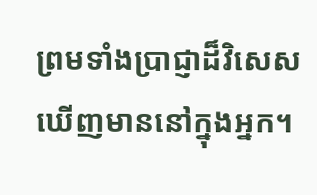ព្រមទាំងប្រាជ្ញាដ៏វិសេសឃើញមាននៅក្នុងអ្នក។